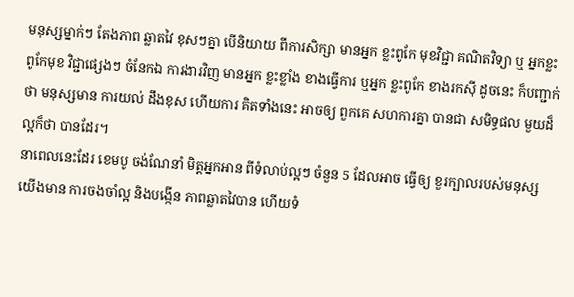មនុស្សម្នាក់ៗ តែងភាព ឆ្លាតវៃ ខុសៗគ្នា បើនិយាយ ពីការសិក្សា មានអ្នក ខ្លះពូកែ មុខវិជ្ជា គណិតវិទ្យា ឬ អ្នកខ្លះពូកែមុខ វិជ្ជាផ្សេងៗ ចំនែកឯ ការងារវិញ មានអ្នក ខ្លះខ្លាំង ខាងធ្វើការ ឬអ្នក ខ្លះពូកែ ខាងរកស៊ី ដូចនេះ ក៏បញ្ជាក់ថា មនុស្សមាន ការយល់ ដឹងខុស ហើយការ គិតទាំងនេះ អាចឲ្យ ពួកគេ សហការគ្នា បានជា សមិទ្ធផល មួយដ៏ ល្អក៏ថា បានដែរ។
នាពេលនេះដែរ ខេមបូ ចង់ណែនាំ មិត្តអ្នកអាន ពីទំលាប់ល្អៗ ចំនួន 5 ដែលអាច ធ្វើឲ្យ ខួរក្បាលរបស់មនុស្ស យើងមាន ការចងចាំល្អ និងបង្កើន ភាពឆ្លាតវៃបាន ហើយទំ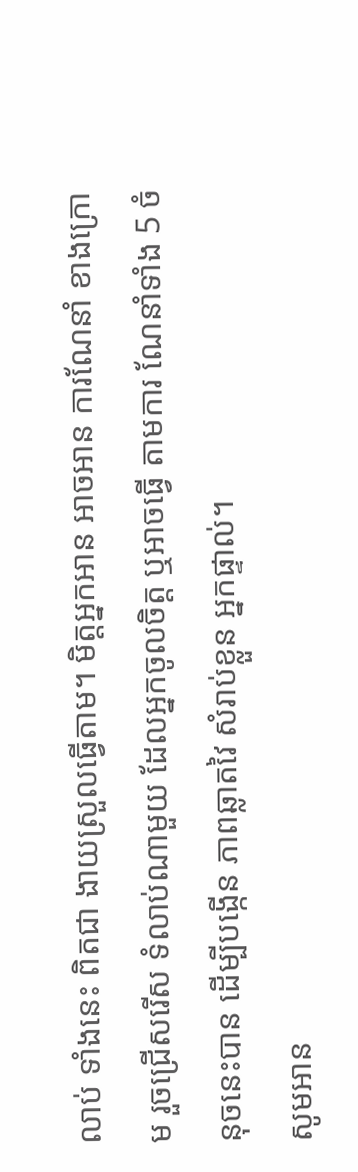លាប់ ទាំងនេះ ពិតជា ងាយស្រួលធ្វើតាម។ មិត្តអ្នកអាន អាចអាន ការណែនាំ ខាងក្រោម រួចជ្រើសរើស ទំលាប់ណាមួយ ដែលអ្នកចូលចិត្ត ឬអាចធ្វើ តាមការ ណែនាំទាំង 5 ចំនុចនេះបាន ដើម្បីបង្កើន ភាពឆ្លាតវៃ សំរាប់ខ្លួន អ្នកផ្ទាល់។
សូមអាន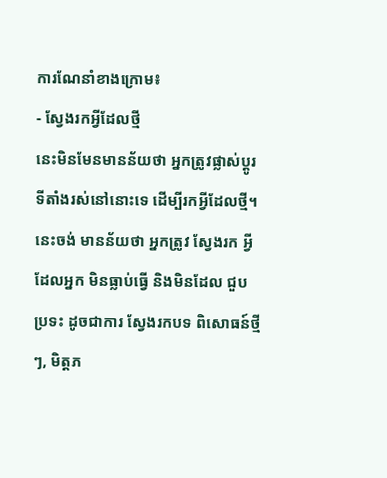ការណែនាំខាងក្រោម៖
- ស្វែងរកអ្វីដែលថ្មី
នេះមិនមែនមានន័យថា អ្នកត្រូវផ្លាស់ប្តូរទីតាំងរស់នៅនោះទេ ដើម្បីរកអ្វីដែលថ្មី។ នេះចង់ មានន័យថា អ្នកត្រូវ ស្វែងរក អ្វីដែលអ្នក មិនធ្លាប់ធ្វើ និងមិនដែល ជួបប្រទះ ដូចជាការ ស្វែងរកបទ ពិសោធន៍ថ្មីៗ, មិត្តភ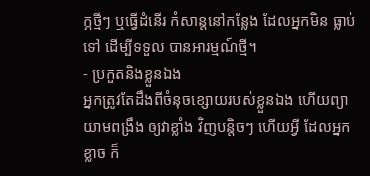ក្ភថ្មីៗ ឬធ្វើដំនើរ កំសាន្តនៅកន្លែង ដែលអ្នកមិន ធ្លាប់ទៅ ដើម្បីទទួល បានអារម្មណ៍ថ្មី។
- ប្រកួតនិងខ្លួនឯង
អ្នកត្រូវតែដឹងពីចំនុចខ្សោយរបស់ខ្លួនឯង ហើយព្យាយាមពង្រឹង ឲ្យវាខ្លាំង វិញបន្តិចៗ ហើយអ្វី ដែលអ្នក ខ្លាច ក៏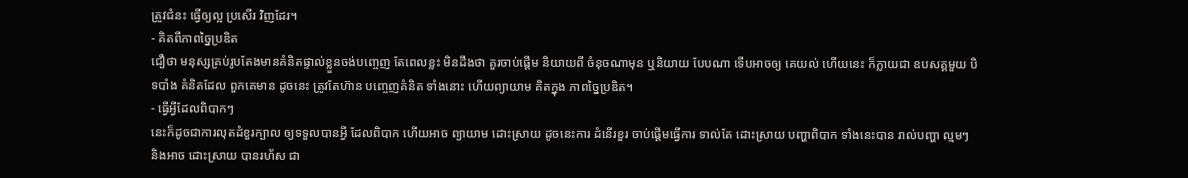ត្រូវជំនះ ធ្វើឲ្យល្អ ប្រសើរ វិញដែរ។
- គិតពីភាពច្នៃប្រឌិត
ជឿថា មនុស្សគ្រប់រូបតែងមានគំនិតផ្ទាល់ខ្លួនចង់បញ្ចេញ តែពេលខ្លះ មិនដឹងថា គួរចាប់ផ្តើម និយាយពី ចំនុចណាមុន ឬនិយាយ បែបណា ទើបអាចឲ្យ គេយល់ ហើយនេះ ក៏ក្លាយជា ឧបសគ្គមួយ បិទបាំង គំនិតដែល ពួកគេមាន ដូចនេះ ត្រូវតែហ៊ាន បញ្ចេញគំនិត ទាំងនោះ ហើយព្យាយាម គិតក្នុង ភាពច្នៃប្រឌិត។
- ធ្វើអ្វីដែលពិបាកៗ
នេះក៏ដូចជាការលុតដំខួរក្បាល ឲ្យទទួលបានអ្វី ដែលពិបាក ហើយអាច ព្យាយាម ដោះស្រាយ ដូចនេះការ ដំនើរខួរ ចាប់ផ្តើមធ្វើការ ទាល់តែ ដោះស្រាយ បញ្ហាពិបាក ទាំងនេះបាន រាល់បញ្ហា ល្មមៗ និងអាច ដោះស្រាយ បានរហ័ស ជា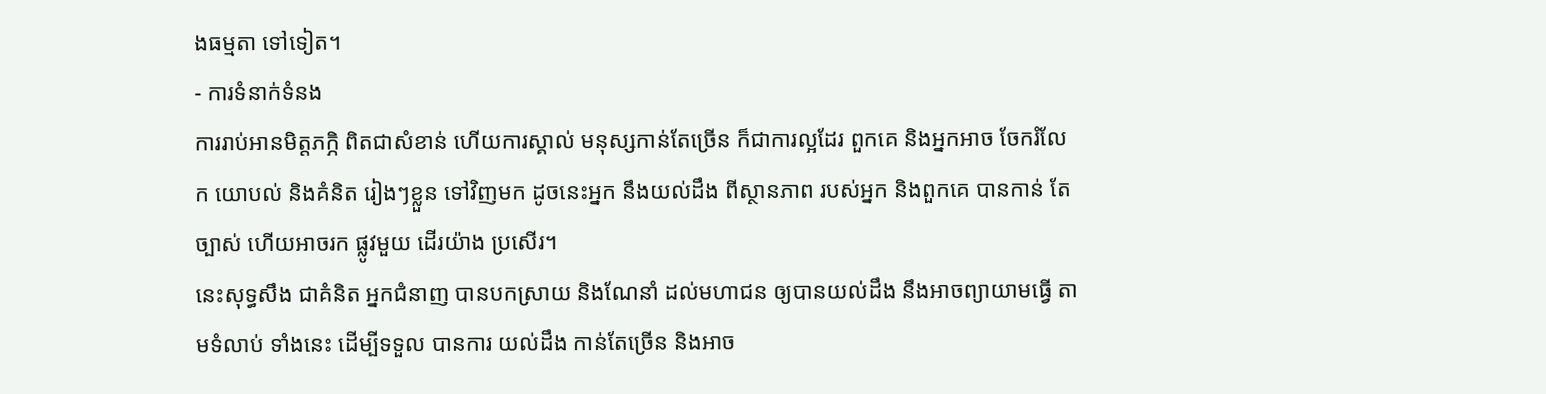ងធម្មតា ទៅទៀត។
- ការទំនាក់ទំនង
ការរាប់អានមិត្តភក្ភិ ពិតជាសំខាន់ ហើយការស្គាល់ មនុស្សកាន់តែច្រើន ក៏ជាការល្អដែរ ពួកគេ និងអ្នកអាច ចែករំលែក យោបល់ និងគំនិត រៀងៗខ្លួន ទៅវិញមក ដូចនេះអ្នក នឹងយល់ដឹង ពីស្ថានភាព របស់អ្នក និងពួកគេ បានកាន់ តែច្បាស់ ហើយអាចរក ផ្លូវមួយ ដើរយ៉ាង ប្រសើរ។
នេះសុទ្ធសឹង ជាគំនិត អ្នកជំនាញ បានបកស្រាយ និងណែនាំ ដល់មហាជន ឲ្យបានយល់ដឹង នឹងអាចព្យាយាមធ្វើ តាមទំលាប់ ទាំងនេះ ដើម្បីទទួល បានការ យល់ដឹង កាន់តែច្រើន និងអាច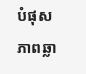បំផុសភាពឆ្លា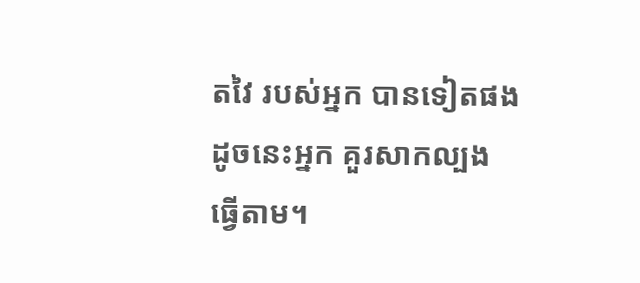តវៃ របស់អ្នក បានទៀតផង ដូចនេះអ្នក គួរសាកល្បង ធ្វើតាម។